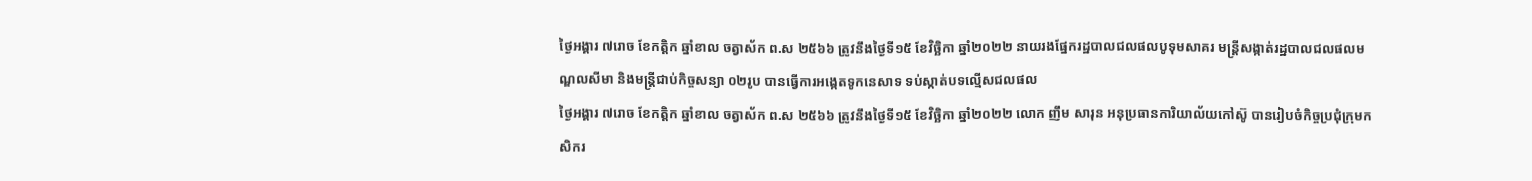ថ្ងៃអង្គារ ៧រោច ខែកត្តិក ឆ្នាំខាល ចត្វាស័ក ព.ស ២៥៦៦ ត្រូវនឹងថ្ងៃទី១៥ ខែវិច្ឆិកា ឆ្នាំ២០២២ នាយរងផ្នែករដ្ឋបាលជលផលបូទុមសាគរ មន្ត្រីសង្កាត់រដ្ឋបាលជលផលមណ្ឌលសីមា និងមន្ត្រីជាប់កិច្ចសន្យា ០២រូប បានធ្វើការអង្កេតទូកនេសាទ ទប់ស្កាត់បទល្មើសជលផល
ថ្ងៃអង្គារ ៧រោច ខែកត្តិក ឆ្នាំខាល ចត្វាស័ក ព.ស ២៥៦៦ ត្រូវនឹងថ្ងៃទី១៥ ខែវិច្ឆិកា ឆ្នាំ២០២២ លោក ញឹម សារុន អនុប្រធានការិយាល័យកៅស៊ូ បានរៀបចំកិច្ចប្រជុំក្រុមកសិករ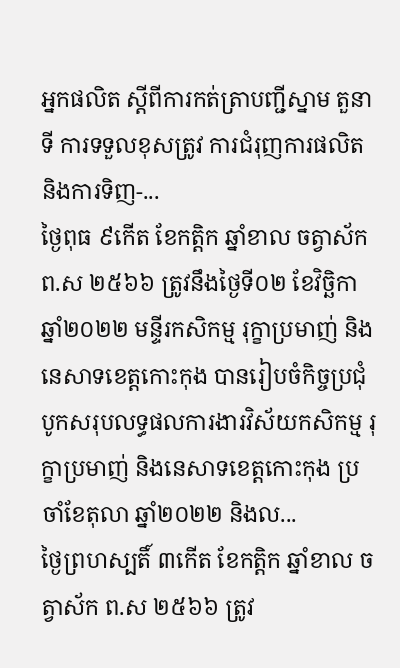អ្នកផលិត ស្តីពីការកត់ត្រាបញ្ជីស្នាម តួនាទី ការទទួលខុសត្រូវ ការជំរុញការផលិត និងការទិញ-...
ថ្ងៃពុធ ៩កើត ខែកត្តិក ឆ្នាំខាល ចត្វាស័ក ព.ស ២៥៦៦ ត្រូវនឹងថ្ងៃទី០២ ខែវិច្ឆិកា ឆ្នាំ២០២២ មន្ទីរកសិកម្ម រុក្ខាប្រមាញ់ និងនេសាទខេត្តកោះកុង បានរៀបចំកិច្ចប្រជុំបូកសរុបលទ្ធផលការងារវិស័យកសិកម្ម រុក្ខាប្រមាញ់ និងនេសាទខេត្តកោះកុង ប្រចាំខែតុលា ឆ្នាំ២០២២ និងល...
ថ្ងៃព្រហស្បតិ៍ ៣កើត ខែកត្តិក ឆ្នាំខាល ចត្វាស័ក ព.ស ២៥៦៦ ត្រូវ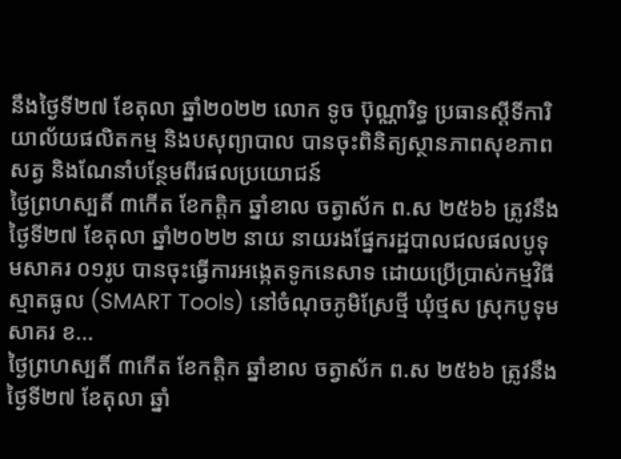នឹងថ្ងៃទី២៧ ខែតុលា ឆ្នាំ២០២២ លោក ទូច ប៊ុណ្ណារិទ្ធ ប្រធានស្ដីទីការិយាល័យផលិតកម្ម និងបសុព្យាបាល បានចុះពិនិត្យស្ថានភាពសុខភាពសត្វ និងណែនាំបន្ថែមពីរផលប្រយោជន៍
ថ្ងៃព្រហស្បតិ៍ ៣កើត ខែកត្តិក ឆ្នាំខាល ចត្វាស័ក ព.ស ២៥៦៦ ត្រូវនឹងថ្ងៃទី២៧ ខែតុលា ឆ្នាំ២០២២ នាយ នាយរងផ្នែករដ្ឋបាលជលផលបូទុមសាគរ ០១រូប បានចុះធ្វើការអង្កេតទូកនេសាទ ដោយប្រើប្រាស់កម្មវិធីស្មាតធូល (SMART Tools) នៅចំណុចភូមិស្រែថ្មី ឃុំថ្មស ស្រុកបូទុមសាគរ ខ...
ថ្ងៃព្រហស្បតិ៍ ៣កើត ខែកត្តិក ឆ្នាំខាល ចត្វាស័ក ព.ស ២៥៦៦ ត្រូវនឹងថ្ងៃទី២៧ ខែតុលា ឆ្នាំ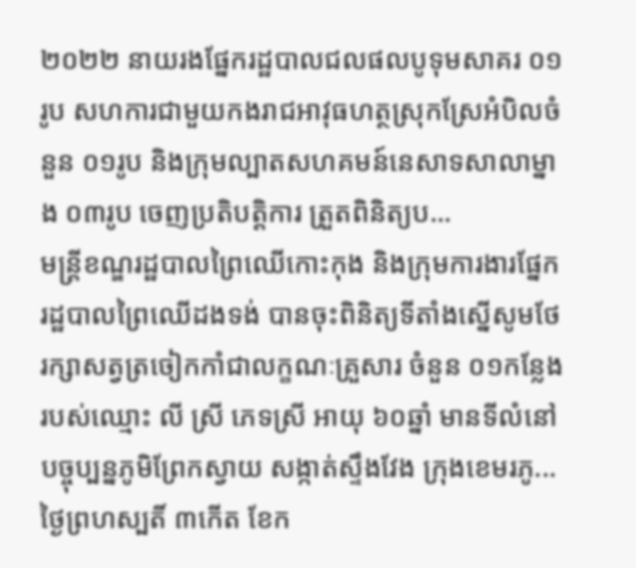២០២២ នាយរងផ្នែករដ្ឋបាលជលផលបូទុមសាគរ ០១រូប សហការជាមួយកងរាជអាវុធហត្ថស្រុកស្រែអំបិលចំនួន ០១រូប និងក្រុមល្បាតសហគមន៍នេសាទសាលាម្នាង ០៣រូប ចេញប្រតិបត្តិការ ត្រួតពិនិត្យប...
មន្ត្រីខណ្ឌរដ្ឋបាលព្រៃឈើកោះកុង និងក្រុមការងារផ្នែករដ្ឋបាលព្រៃឈើដងទង់ បានចុះពិនិត្យទីតាំងស្នើសូមថែរក្សាសត្វត្រចៀកកាំជាលក្ខណៈគ្រួសារ ចំនួន ០១កន្លែង របស់ឈ្មោះ លី ស្រី ភេទស្រី អាយុ ៦០ឆ្នាំ មានទីលំនៅបច្ចុប្បន្នភូមិព្រែកស្វាយ សង្កាត់ស្ទឹងវែង ក្រុងខេមរភូ...
ថ្ងៃព្រហស្បតិ៍ ៣កើត ខែក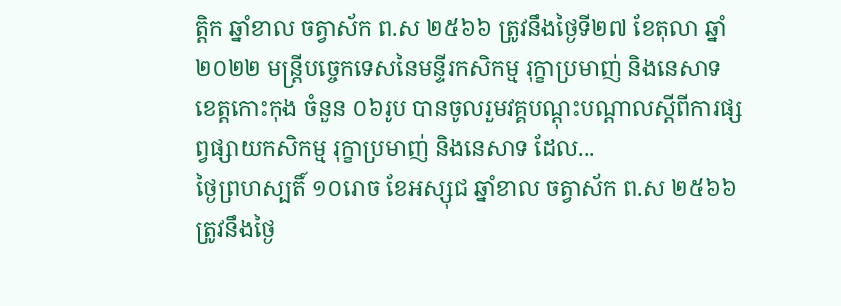ត្តិក ឆ្នាំខាល ចត្វាស័ក ព.ស ២៥៦៦ ត្រូវនឹងថ្ងៃទី២៧ ខែតុលា ឆ្នាំ២០២២ មន្ត្រីបច្ចេកទេសនៃមន្ទីរកសិកម្ម រុក្ខាប្រមាញ់ និងនេសាទខេត្តកោះកុង ចំនួន ០៦រូប បានចូលរួមវគ្គបណ្តុះបណ្តាលស្តីពីការផ្សព្វផ្សាយកសិកម្ម រុក្ខាប្រមាញ់ និងនេសាទ ដែល...
ថ្ងៃព្រហស្បតិ៍ ១០រោច ខែអស្សុជ ឆ្នាំខាល ចត្វាស័ក ព.ស ២៥៦៦ ត្រូវនឹងថ្ងៃ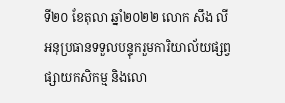ទី២០ ខែតុលា ឆ្នាំ២០២២ លោក សឹង លី អនុប្រធានទទួលបន្ទុករួមការិយាល័យផ្សព្វផ្សាយកសិកម្ម និងលោ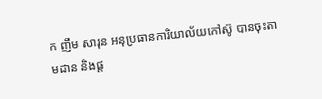ក ញឹម សារុន អនុប្រធានការិយាល័យកៅស៊ូ បានចុះតាមដាន និងផ្ត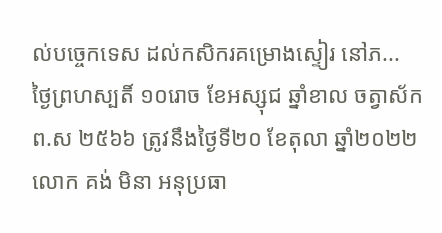ល់បច្ចេកទេស ដល់កសិករគម្រោងស្ទៀរ នៅភ...
ថ្ងៃព្រហស្បតិ៍ ១០រោច ខែអស្សុជ ឆ្នាំខាល ចត្វាស័ក ព.ស ២៥៦៦ ត្រូវនឹងថ្ងៃទី២០ ខែតុលា ឆ្នាំ២០២២ លោក គង់ មិនា អនុប្រធា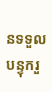នទទួលបន្ទុករួ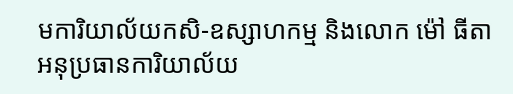មការិយាល័យកសិ-ឧស្សាហកម្ម និងលោក ម៉ៅ ធីតា អនុប្រធានការិយាល័យ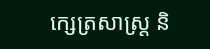ក្សេត្រសាស្ត្រ និ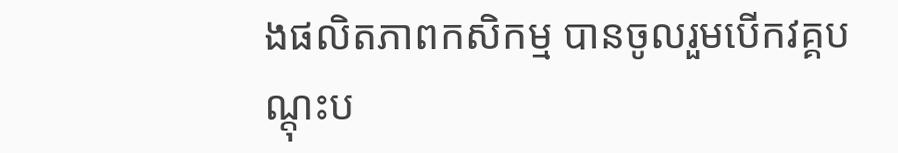ងផលិតភាពកសិកម្ម បានចូលរួមបើកវគ្គបណ្ដុះប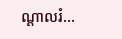ណ្ដាលរំ...